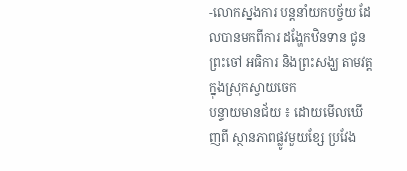-លោកស្នងការ បន្ដនាំយកបច្ច័យ ដែលបានមកពីការ ដង្ហែកឋិនទាន ជូនព្រះចៅ អធិការ និងព្រះសង្ឃ តាមវត្ដ ក្នុងស្រុកស្វាយចេក
បន្ទាយមានជ័យ ៖ ដោយមើលឃើញពី ស្ថានភាពផ្លូវមួយខ្សែ ប្រវែង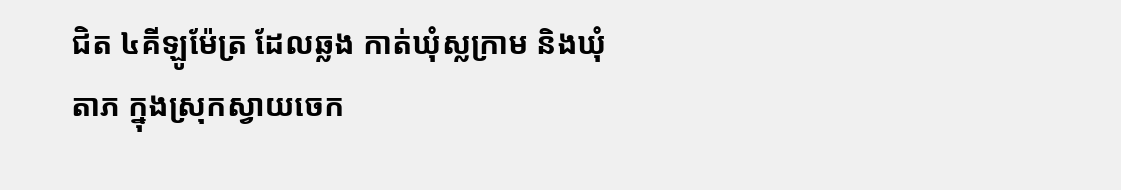ជិត ៤គីឡូម៉ែត្រ ដែលឆ្លង កាត់ឃុំស្លក្រាម និងឃុំតាភ ក្នុងស្រុកស្វាយចេក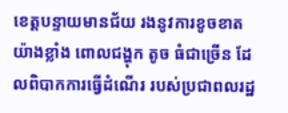ខេត្ដបន្ទាយមានជ័យ រងនូវការខូចខាត យ៉ាងខ្លាំង ពោលជង្ហុក តូច ធំជាច្រើន ដែលពិបាកការធ្វើដំណើរ របស់ប្រជាពលរដ្ឋ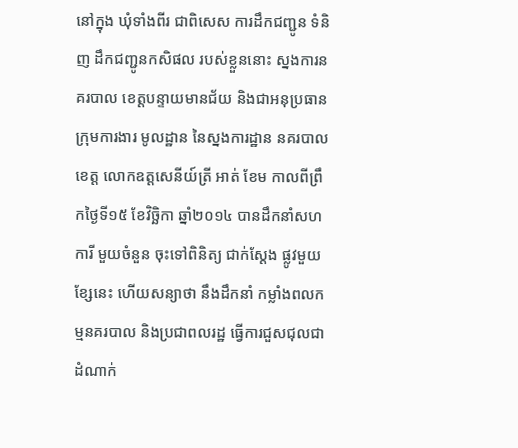នៅក្នុង ឃុំទាំងពីរ ជាពិសេស ការដឹកជញ្ជូន ទំនិញ ដឹកជញ្ជូនកសិផល របស់ខ្លួននោះ ស្នងការនគរបាល ខេត្ដបន្ទាយមានជ័យ និងជាអនុប្រធាន ក្រុមការងារ មូលដ្ឋាន នៃស្នងការដ្ឋាន នគរបាលខេត្ដ លោកឧត្ដសេនីយ៍ត្រី អាត់ ខែម កាលពីព្រឹកថ្ងៃទី១៥ ខែវិច្ឆិកា ឆ្នាំ២០១៤ បានដឹកនាំសហការី មួយចំនួន ចុះទៅពិនិត្យ ជាក់ស្ដែង ផ្លូវមួយខ្សែនេះ ហើយសន្យាថា នឹងដឹកនាំ កម្លាំងពលកម្មនគរបាល និងប្រជាពលរដ្ឋ ធ្វើការជួសជុលជា ដំណាក់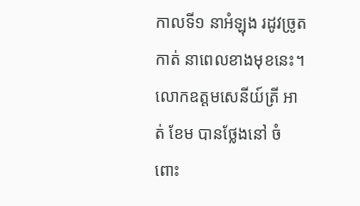កាលទី១ នាអំឡុង រដូវច្រូតកាត់ នាពេលខាងមុខនេះ។
លោកឧត្ដមសេនីយ៍ត្រី អាត់ ខែម បានថ្លែងនៅ ចំពោះ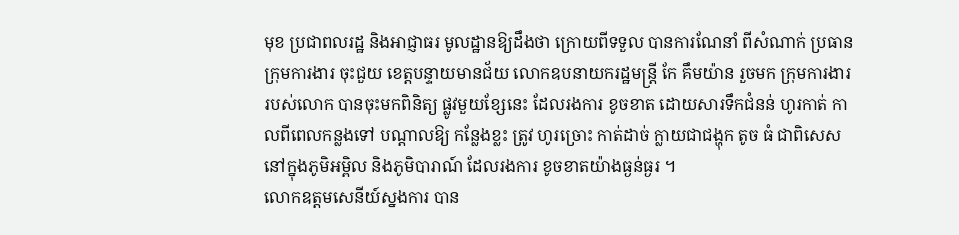មុខ ប្រជាពលរដ្ឋ និងអាជ្ញាធរ មូលដ្ឋានឱ្យដឹងថា ក្រោយពីទទួល បានការណែនាំ ពីសំណាក់ ប្រធានក្រុមការងារ ចុះជួយ ខេត្ដបន្ទាយមានជ័យ លោកឧបនាយករដ្ឋមន្ដ្រី កែ គឹមយ៉ាន រួចមក ក្រុមការងារ របស់លោក បានចុះមកពិនិត្យ ផ្លូវមួយខ្សែនេះ ដែលរងការ ខូចខាត ដោយសារទឹកជំនន់ ហូរកាត់ កាលពីពេលកន្លងទៅ បណ្ដាលឱ្យ កន្លែងខ្លះ ត្រូវ ហូរច្រោះ កាត់ដាច់ ក្លាយជាជង្ហុក តូច ធំ ជាពិសេស នៅក្នុងភូមិអម្ពិល និងភូមិបារាណ៍ ដែលរងការ ខូចខាតយ៉ាងធ្ងន់ធ្ងរ ។
លោកឧត្ដមសេនីយ៍ស្នងការ បាន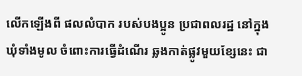លើកឡើងពី ផលលំបាក របស់បងប្អូន ប្រជាពលរដ្ឋ នៅក្នុង ឃុំទាំងមូល ចំពោះការធ្វើដំណើរ ឆ្លងកាត់ផ្លូវមួយខ្សែនេះ ជា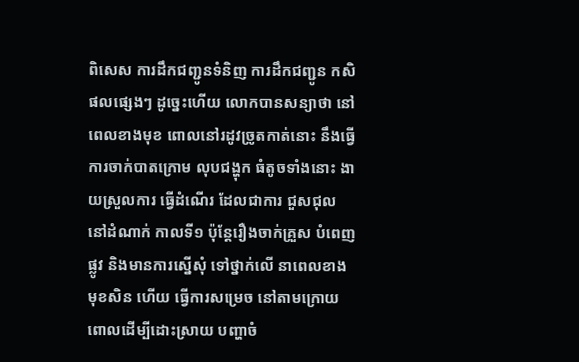ពិសេស ការដឹកជញ្ជូនទំនិញ ការដឹកជញ្ជូន កសិផលផ្សេងៗ ដូច្នេះហើយ លោកបានសន្យាថា នៅពេលខាងមុខ ពោលនៅរដូវច្រូតកាត់នោះ នឹងធ្វើការចាក់បាតក្រោម លុបជង្ហុក ធំតូចទាំងនោះ ងាយស្រួលការ ធ្វើដំណើរ ដែលជាការ ជួសជុល នៅដំណាក់ កាលទី១ ប៉ុន្ដែរឿងចាក់គ្រួស បំពេញផ្លូវ និងមានការស្នើសុំ ទៅថ្នាក់លើ នាពេលខាងមុខសិន ហើយ ធ្វើការសម្រេច នៅតាមក្រោយ ពោលដើម្បីដោះស្រាយ បញ្ហាចំ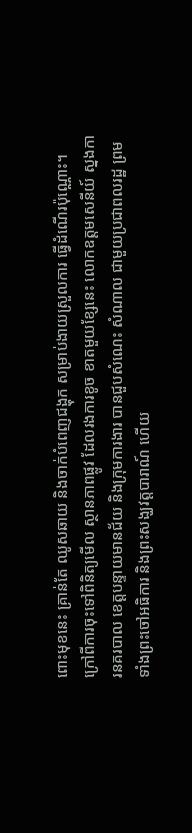ពោះមុខនេះ គ្រាន់តែ ឈូសឆាយ និងចាក់បំពេញជង្ហុក សម្រាប់ងាយស្រួលការ ធ្វើដំណើរប៉ុណ្ណោះ។
ក្រៅពីការចុះទៅពិនិត្យមើល ស្ថានភាពផ្លូវ ដែលរងការខូច ខាតមួយខ្សែនេះ លោកឧត្ដមសេនីយ៍ ស្នងការនគរបាល ខេត្ដបន្ទាយមានជ័យ និងក្រុមការងារ បានជួបសំណេះ សំណាល ជាមួយប្រជាពលរដ្ឋ ព្រមទាំងព្រះចៅអធិការ និងព្រះសង្ឃវត្ដបារាណ៍ ហើយ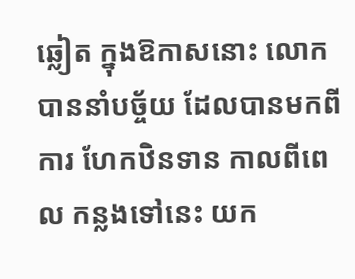ឆ្លៀត ក្នុងឱកាសនោះ លោកបាននាំបច្ច័យ ដែលបានមកពីការ ហែកឋិនទាន កាលពីពេល កន្លងទៅនេះ យក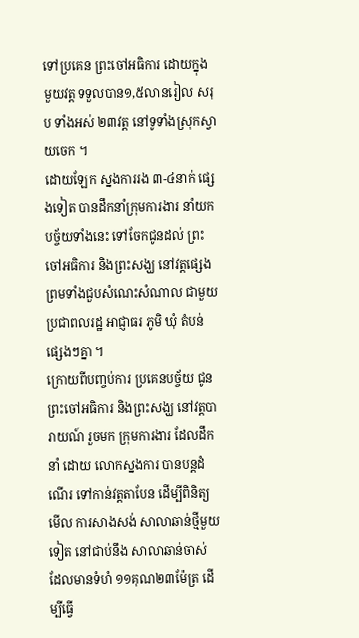ទៅប្រគេន ព្រះចៅអធិការ ដោយក្នុងមួយវត្ដ ទទួលបាន១,៥លានរៀល សរុប ទាំងអស់ ២៣វត្ដ នៅទូទាំងស្រុកស្វាយចេក ។
ដោយឡែក ស្នងការរង ៣-៤នាក់ ផ្សេងទៀត បានដឹកនាំក្រុមការងារ នាំយកបច្ច័យទាំងនេះ ទៅចែកជូនដល់ ព្រះចៅអធិការ និងព្រះសង្ឃ នៅវត្ដផ្សេង ព្រមទាំងជួបសំណេះសំណាល ជាមួយ ប្រជាពលរដ្ឋ អាជ្ញាធរ ភូមិ ឃុំ តំបន់ផ្សេងៗគ្នា ។
ក្រោយពីបញ្ចប់ការ ប្រគេនបច្ច័យ ជូនព្រះចៅអធិការ និងព្រះសង្ឃ នៅវត្ដបារាយណ៍ រួចមក ក្រុមការងារ ដែលដឹកនាំ ដោយ លោកស្នងការ បានបន្ដដំណើរ ទៅកាន់វត្ដតាបែន ដើម្បីពិនិត្យមើល ការសាងសង់ សាលាឆាន់ថ្មីមួយទៀត នៅជាប់នឹង សាលាឆាន់ចាស់ ដែលមានទំហំ ១១គុណ២៣ម៉ែត្រ ដើម្បីធ្វើ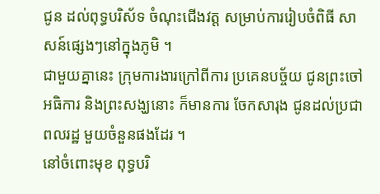ជូន ដល់ពុទ្ធបរិស័ទ ចំណុះជើងវត្ដ សម្រាប់ការរៀបចំពិធី សាសន៍ផ្សេងៗនៅក្នុងភូមិ ។
ជាមួយគ្នានេះ ក្រុមការងារក្រៅពីការ ប្រគេនបច្ច័យ ជូនព្រះចៅអធិការ និងព្រះសង្ឃនោះ ក៏មានការ ចែកសារុង ជូនដល់ប្រជាពលរដ្ឋ មួយចំនួនផងដែរ ។
នៅចំពោះមុខ ពុទ្ធបរិ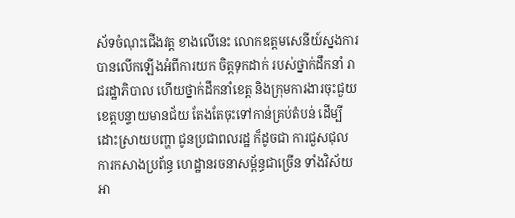ស័ទចំណុះជើងវត្ដ ខាងលើនេះ លោកឧត្ដមសេនីយ៍ស្នងការ បានលើកឡើងអំពីការយក ចិត្ដទុកដាក់ របស់ថ្នាក់ដឹកនាំ រាជរដ្ឋាភិបាល ហើយថ្នាក់ដឹកនាំខេត្ដ និងក្រុមការងារចុះជួយ ខេត្ដបន្ទាយមានជ័យ តែងតែចុះទៅកាន់គ្រប់តំបន់ ដើម្បីដោះស្រាយបញ្ហា ជូនប្រជាពលរដ្ឋ ក៏ដូចជា ការជួសជុល ការកសាងប្រព័ន្ធ ហេដ្ឋានរចនាសម្ព័ន្ធជាច្រើន ទាំងវិស័យអា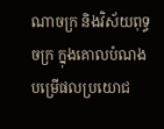ណាចក្រ និងវិស័យពុទ្ធចក្រ ក្នុងគោលបំណង បម្រើផលប្រយោជ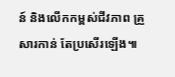ន៍ និងលើកកម្ពស់ជីវភាព គ្រួសារកាន់ តែប្រសើរឡើង៕